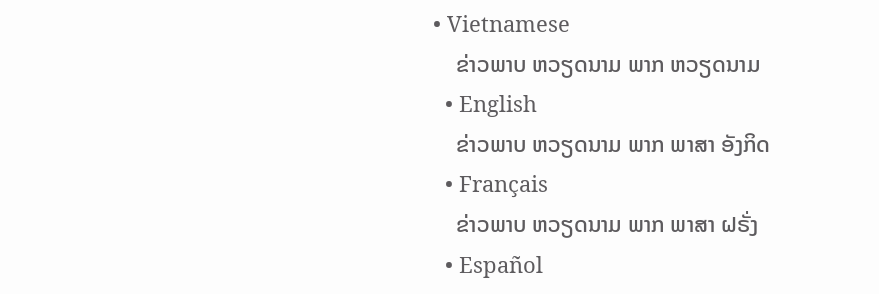• Vietnamese
    ຂ່າວພາບ ຫວຽດນາມ ພາກ ຫວຽດນາມ
  • English
    ຂ່າວພາບ ຫວຽດນາມ ພາກ ພາສາ ອັງກິດ
  • Français
    ຂ່າວພາບ ຫວຽດນາມ ພາກ ພາສາ ຝຣັ່ງ
  • Español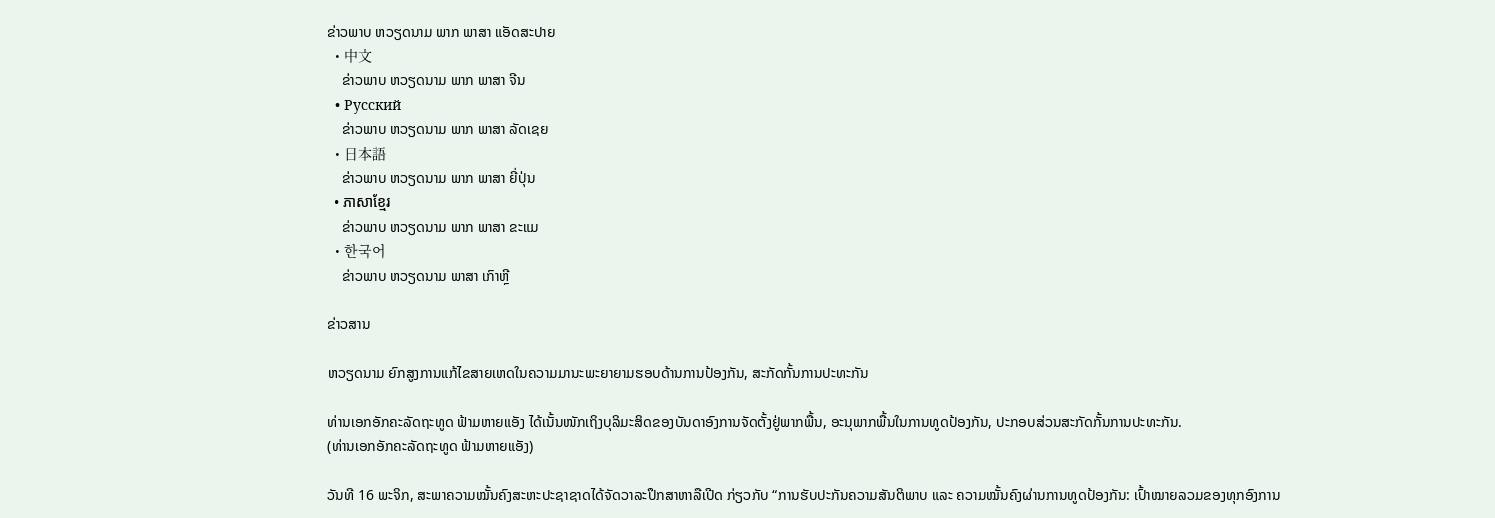ຂ່າວພາບ ຫວຽດນາມ ພາກ ພາສາ ແອັດສະປາຍ
  • 中文
    ຂ່າວພາບ ຫວຽດນາມ ພາກ ພາສາ ຈີນ
  • Русский
    ຂ່າວພາບ ຫວຽດນາມ ພາກ ພາສາ ລັດເຊຍ
  • 日本語
    ຂ່າວພາບ ຫວຽດນາມ ພາກ ພາສາ ຍີ່ປຸ່ນ
  • ភាសាខ្មែរ
    ຂ່າວພາບ ຫວຽດນາມ ພາກ ພາສາ ຂະແມ
  • 한국어
    ຂ່າວພາບ ຫວຽດນາມ ພາສາ ເກົາຫຼີ

ຂ່າວສານ

ຫວຽດນາມ ຍົກສູງການແກ້ໄຂສາຍເຫດໃນຄວາມມານະພະຍາຍາມຮອບດ້ານການປ້ອງກັນ, ສະກັດກັ້ນການປະທະກັນ

ທ່ານເອກອັກຄະລັດຖະທູດ ຟ້າມຫາຍແອັງ ໄດ້ເນັ້ນໜັກເຖິງບຸລິມະສິດຂອງບັນດາອົງການຈັດຕັ້ງຢູ່ພາກພື້ນ, ອະນຸພາກພື້ນໃນການທູດປ້ອງກັນ, ປະກອບສ່ວນສະກັດກັ້ນການປະທະກັນ.
(ທ່ານເອກອັກຄະລັດຖະທູດ ຟ້າມຫາຍແອັງ)

ວັນທີ 16 ພະຈິກ, ສະພາຄວາມໝັ້ນຄົງສະຫະປະຊາຊາດໄດ້ຈັດວາລະປຶກສາຫາລືເປີດ ກ່ຽວກັບ “ການຮັບປະກັນຄວາມສັນຕິພາບ ແລະ ຄວາມໝັ້ນຄົງຜ່ານການທູດປ້ອງກັນ: ເປົ້າໝາຍລວມຂອງທຸກອົງການ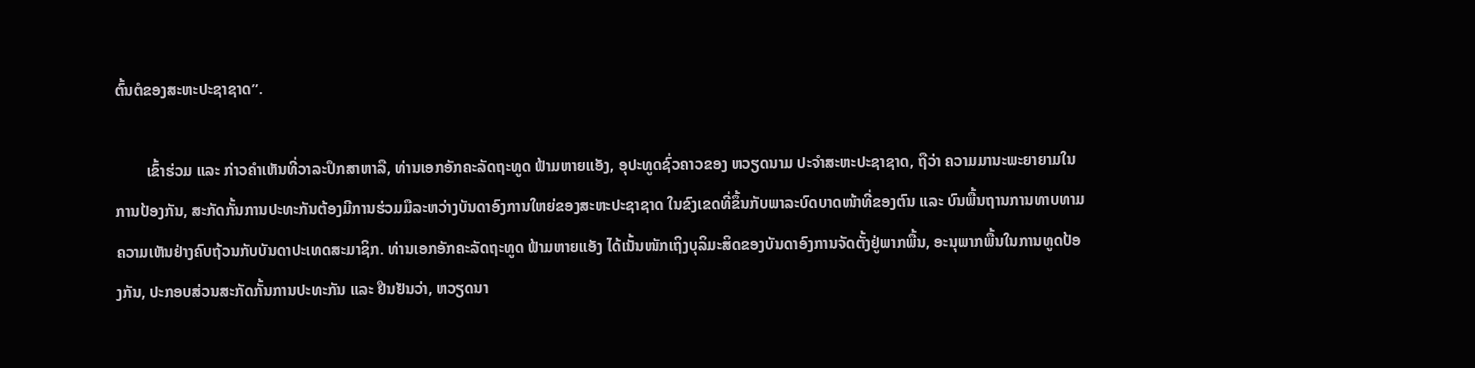ຕົ້ນຕໍຂອງສະຫະປະຊາຊາດ”.

        ເຂົ້າຮ່ວມ ແລະ ກ່າວຄຳເຫັນທີ່ວາລະປຶກສາຫາລື, ທ່ານເອກອັກຄະລັດຖະທູດ ຟ້າມຫາຍແອັງ, ອຸປະທູດຊົ່ວຄາວຂອງ ຫວຽດນາມ ປະຈຳສະຫະປະຊາຊາດ, ຖືວ່າ ຄວາມມານະພະຍາຍາມໃນການປ້ອງກັນ, ສະກັດກັ້ນການປະທະກັນຕ້ອງມີການຮ່ວມມືລະຫວ່າງບັນດາອົງການໃຫຍ່ຂອງສະຫະປະຊາຊາດ ໃນຂົງເຂດທີ່ຂຶ້ນກັບພາລະບົດບາດໜ້າທີ່ຂອງຕົນ ແລະ ບົນພື້ນຖານການທາບທາມຄວາມເຫັນຢ່າງຄົບຖ້ວນກັບບັນດາປະເທດສະມາຊິກ. ທ່ານເອກອັກຄະລັດຖະທູດ ຟ້າມຫາຍແອັງ ໄດ້ເນັ້ນໜັກເຖິງບຸລິມະສິດຂອງບັນດາອົງການຈັດຕັ້ງຢູ່ພາກພື້ນ, ອະນຸພາກພື້ນໃນການທູດປ້ອງກັນ, ປະກອບສ່ວນສະກັດກັ້ນການປະທະກັນ ແລະ ຢືນຢັນວ່າ, ຫວຽດນາ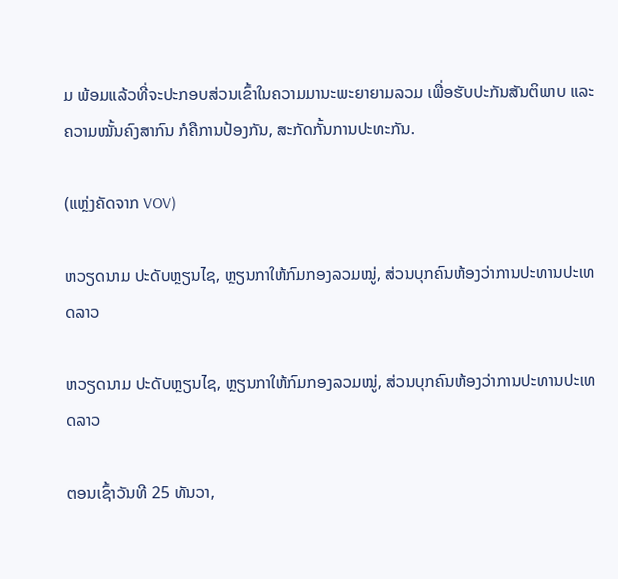ມ ພ້ອມແລ້ວທີ່ຈະປະກອບສ່ວນເຂົ້າໃນຄວາມມານະພະຍາຍາມລວມ ເພື່ອຮັບປະກັນສັນຕິພາບ ແລະ ຄວາມໝັ້ນຄົງສາກົນ ກໍຄືການປ້ອງກັນ, ສະກັດກັ້ນການປະທະກັນ.

(ແຫຼ່ງຄັດຈາກ VOV)

ຫວຽດນາມ ປະດັບຫຼຽນໄຊ, ຫຼຽນກາໃຫ້ກົມກອງລວມໝູ່, ສ່ວນບຸກຄົນຫ້ອງວ່າການປະທານປະເທດລາວ

ຫວຽດນາມ ປະດັບຫຼຽນໄຊ, ຫຼຽນກາໃຫ້ກົມກອງລວມໝູ່, ສ່ວນບຸກຄົນຫ້ອງວ່າການປະທານປະເທດລາວ

ຕອນເຊົ້າວັນທີ 25 ທັນວາ,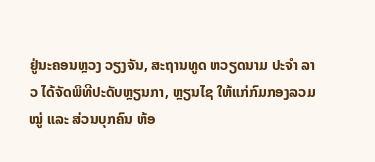ຢູ່ນະຄອນຫຼວງ ວຽງຈັນ, ສະຖານທູດ ຫວຽດນາມ ປະຈຳ ລາວ ໄດ້ຈັດພິທີປະດັບຫຼຽນກາ, ຫຼຽນໄຊ ໃຫ້ແກ່ກົມກອງລວມໝູ່ ແລະ ສ່ວນບຸກຄົນ ຫ້ອ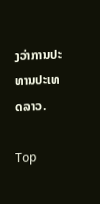ງວ່າການປະທານປະເທດລາວ.

Top